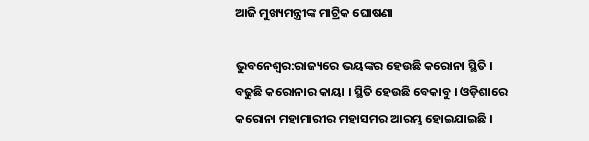ଆଜି ମୁଖ୍ୟମନ୍ତ୍ରୀଙ୍କ ମାଟ୍ରିକ ଘୋଷଣା

ଭୁବନେଶ୍ୱର:ରାଜ୍ୟରେ ଭୟଙ୍କର ହେଉଛି କରୋନା ସ୍ଥିତି । ବଢୁଛି କରୋନାର କାୟା । ସ୍ଥିତି ହେଉଛି ବେକାବୁ । ଓଡ଼ିଶାରେ କରୋନା ମହାମାରୀର ମହାସମର ଆରମ୍ଭ ହୋଇଯାଇଛି ।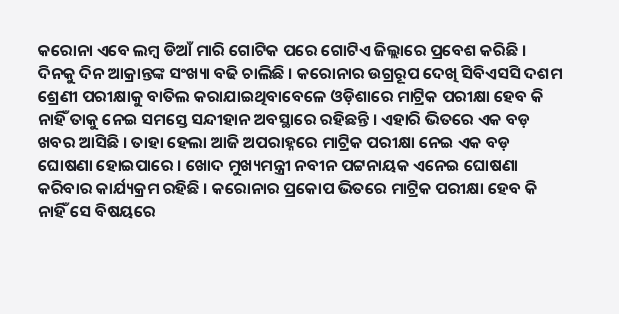କରୋନା ଏବେ ଲମ୍ବ ଡିଆଁ ମାରି ଗୋଟିକ ପରେ ଗୋଟିଏ ଜିଲ୍ଲାରେ ପ୍ରବେଶ କରିଛି । ଦିନକୁ ଦିନ ଆକ୍ରାନ୍ତଙ୍କ ସଂଖ୍ୟା ବଢି ଚାଲିଛି । କରୋନାର ଉଗ୍ରରୂପ ଦେଖି ସିବିଏସସି ଦଶମ ଶ୍ରେଣୀ ପରୀକ୍ଷାକୁ ବାତିଲ କରାଯାଇଥିବାବେଳେ ଓଡ଼ିଶାରେ ମାଟ୍ରିକ ପରୀକ୍ଷା ହେବ କି ନାହିଁ ତାକୁ ନେଇ ସମସ୍ତେ ସନ୍ଦୀହାନ ଅବସ୍ଥାରେ ରହିଛନ୍ତି । ଏହାରି ଭିତରେ ଏକ ବଡ଼ ଖବର ଆସିଛି । ତାହା ହେଲା ଆଜି ଅପରାହ୍ନରେ ମାଟ୍ରିକ ପରୀକ୍ଷା ନେଇ ଏକ ବଡ଼ ଘୋଷଣା ହୋଇପାରେ । ଖୋଦ ମୁଖ୍ୟମନ୍ତ୍ରୀ ନବୀନ ପଟ୍ଟନାୟକ ଏନେଇ ଘୋଷଣା କରିବାର କାର୍ଯ୍ୟକ୍ରମ ରହିଛି । କରୋନାର ପ୍ରକୋପ ଭିତରେ ମାଟ୍ରିକ ପରୀକ୍ଷା ହେବ କି ନାହିଁ ସେ ବିଷୟରେ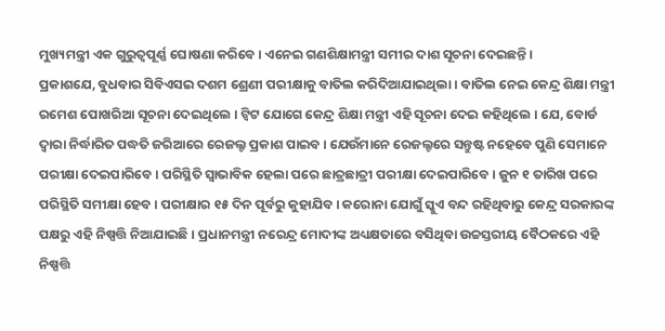ମୁଖ୍ୟମନ୍ତ୍ରୀ ଏକ ଗୁରୁତ୍ୱପୂର୍ଣ୍ଣ ଘୋଷଣା କରିବେ । ଏନେଇ ଗଣଶିକ୍ଷାମନ୍ତ୍ରୀ ସମୀର ଦାଶ ସୂଚନା ଦେଇଛନ୍ତି ।
ପ୍ରକାଶଯେ, ବୁଧବାର ସିବିଏସଇ ଦଶମ ଶ୍ରେଣୀ ପରୀକ୍ଷାକୁ ବାତିଲ କରିଦିଆଯାଇଥିଲା । ବାତିଲ ନେଇ କେନ୍ଦ୍ର ଶିକ୍ଷା ମନ୍ତ୍ରୀ ରମେଶ ପୋଖରିଆ ସୂଚନା ଦେଇଥିଲେ । ଟ୍ୱିଟ ଯୋଗେ କେନ୍ଦ୍ର ଶିକ୍ଷା ମନ୍ତ୍ରୀ ଏହି ସୂଚନା ଦେଇ କହିଥିଲେ । ଯେ, ବୋର୍ଡ ଦ୍ୱାରା ନିର୍ଦ୍ଧାରିତ ପଦ୍ଧତି ଜରିଆରେ ରେଜଲ୍ଟ ପ୍ରକାଶ ପାଇବ । ଯେଉଁମାନେ ରେଜଲ୍ଟରେ ସନ୍ତୁଷ୍ଟ ନହେବେ ପୁଣି ସେମାନେ ପରୀକ୍ଷା ଦେଇପାରିବେ । ପରିସ୍ଥିତି ସ୍ୱାଭାବିକ ହେଲା ପରେ ଛାତ୍ରଛାତ୍ରୀ ପରୀକ୍ଷା ଦେଇପାରିବେ । ଜୁନ ୧ ତାରିଖ ପରେ ପରିସ୍ଥିତି ସମୀକ୍ଷା ହେବ । ପରୀକ୍ଷାର ୧୫ ଦିନ ପୂର୍ବରୁ କୁହାଯିବ । କରୋନା ଯୋଗୁଁ ସ୍କୁଏ ବନ୍ଦ ରହିଥିବାରୁ କେନ୍ଦ୍ର ସରକାରଙ୍କ ପକ୍ଷରୁ ଏହି ନିଷ୍ପତ୍ତି ନିଆଯାଇଛି । ପ୍ରଧାନମନ୍ତ୍ରୀ ନରେନ୍ଦ୍ର ମୋଦୀଙ୍କ ଅଧ୍ୟକ୍ଷତାରେ ବସିଥିବା ଉଚ୍ଚସ୍ତରୀୟ ବୈଠକରେ ଏହି ନିଷ୍ପତ୍ତି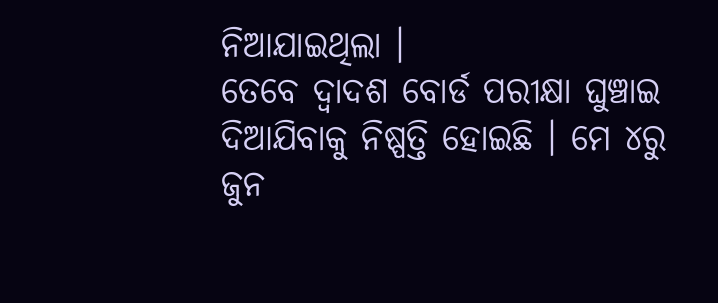ନିଆଯାଇଥିଲା ।
ତେବେ ଦ୍ୱାଦଶ ବୋର୍ଡ ପରୀକ୍ଷା ଘୁଞ୍ଚାଇ ଦିଆଯିବାକୁ ନିଷ୍ପତ୍ତି ହୋଇଛି । ମେ ୪ରୁ ଜୁନ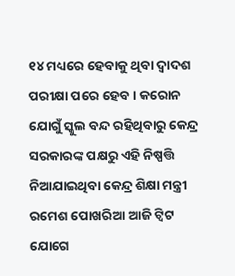୧୪ ମଧ୍ୟରେ ହେବାକୁ ଥିବା ଦ୍ୱାଦଶ ପରୀକ୍ଷା ପରେ ହେବ । କରୋନ ଯୋଗୁଁ ସ୍କୁଲ ବନ୍ଦ ରହିଥିବାରୁ କେନ୍ଦ୍ର ସରକାରଙ୍କ ପକ୍ଷରୁ ଏହି ନିଷ୍ପତ୍ତି ନିଆଯାଇଥିବା କେନ୍ଦ୍ର ଶିକ୍ଷା ମନ୍ତ୍ରୀ ରମେଶ ପୋଖରିଆ ଆଜି ଟ୍ୱିଟ ଯୋଗେ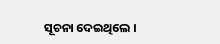ସୂଚନା ଦେଇଥିଲେ ।